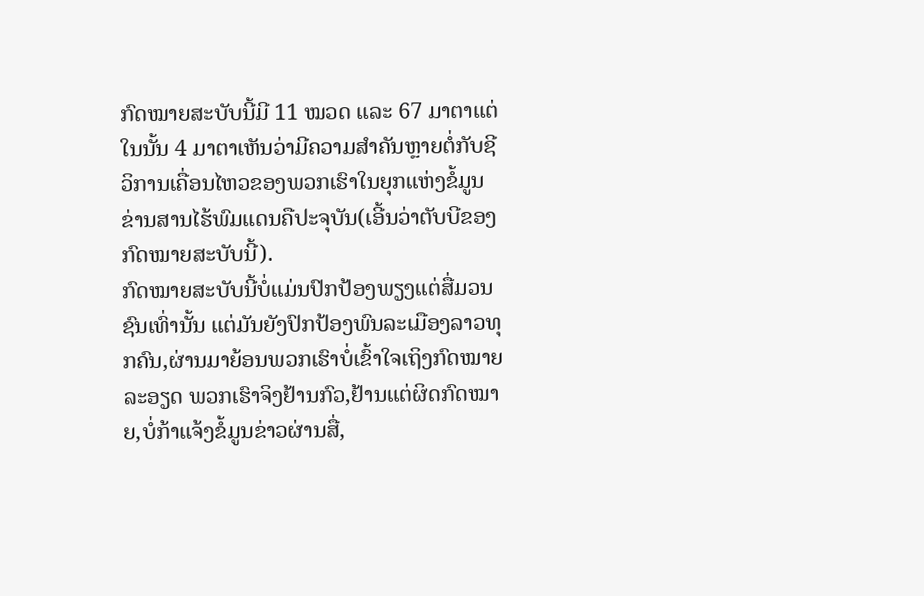ກົດໝາຍສະບັບນີ້ມີ 11 ໝວດ ແລະ 67 ມາຕາແຕ່ໃນນັ້ນ 4 ມາຕາເຫັນວ່າມີຄວາມສຳຄັນຫຼາຍຕໍ່ກັບຊີວິການເຄື່ອນໄຫວຂອງພວກເຮົາໃນຍຸກແຫ່ງຂໍ້ມູນຂ່ານສານໄຮ້ພົມແດນຄືປະຈຸບັນ(ເອີ້ນວ່າຕັບບີຂອງກົດໝາຍສະບັບນີ້).
ກົດໝາຍສະບັບນີ້ບໍ່ແມ່ນປົກປ້ອງພຽງແຕ່ສື່ມວນຊົນເທົ່ານັ້ນ ແຕ່ມັນຍັງປົກປ້ອງພົນລະເມືອງລາວທຸກຄົນ,ຜ່ານມາຍ້ອນພວກເຮົາບໍ່ເຂົ້າໃຈເຖິງກົດໝາຍລະອຽດ ພວກເຮົາຈິງຢ້ານກົວ,ຢ້ານແຕ່ຜິດກົດໝາຍ,ບໍ່ກ້າແຈ້ງຂໍ້ມູນຂ່າວຜ່ານສື່,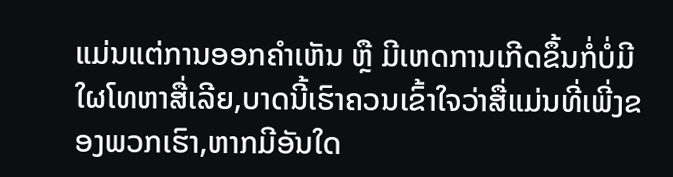ແມ່ນແຕ່ການອອກຄຳເຫັນ ຫຼື ມີເຫດການເກີດຂຶ້ນກໍ່ບໍ່ມີໃຜໂທຫາສື່ເລີຍ,ບາດນີ້ເຮົາຄວນເຂົ້າໃຈວ່າສື່ແມ່ນທີ່ເພີ່ງຂອງພວກເຮົາ,ຫາກມີອັນໃດ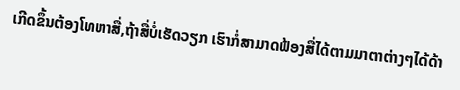ເກີດຂຶ້ນຕ້ອງໂທຫາສື່,ຖ້າສື່ບໍ່ເຮັດວຽກ ເຮົາກໍ່ສາມາດຟ້ອງສື່ໄດ້ຕາມມາຕາຕ່າງໆໄດ້ດ້າ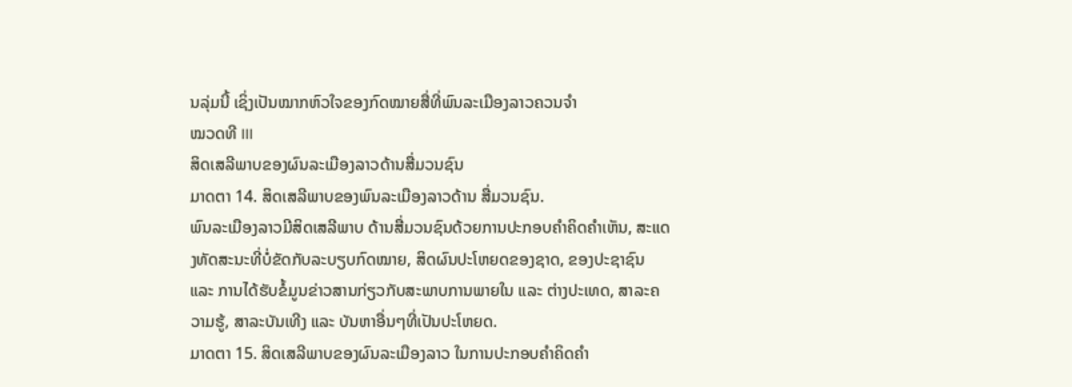ນລຸ່ມນີ້ ເຊິ່ງເປັນໝາກຫົວໃຈຂອງກົດໝາຍສື່ທີ່ພົນລະເມືອງລາວຄວນຈຳ
ໝວດທີ III
ສິດເສລີພາບຂອງຜົນລະເມືອງລາວດ້ານສື່ມວນຊົນ
ມາດຕາ 14. ສິດເສລີພາບຂອງພົນລະເມືອງລາວດ້ານ ສື່ມວນຊົນ.
ພົນລະເມືອງລາວມີສິດເສລີພາບ ດ້ານສື່ມວນຊົນດ້ວຍການປະກອບຄຳຄິດຄຳເຫັນ, ສະແດງທັດສະນະທີ່ບໍ່ຂັດກັບລະບຽບກົດໝາຍ, ສິດຜົນປະໂຫຍດຂອງຊາດ, ຂອງປະຊາຊົນ ແລະ ການໄດ້ຮັບຂໍ້ມູນຂ່າວສານກ່ຽວກັບສະພາບການພາຍໃນ ແລະ ຕ່າງປະເທດ, ສາລະຄວາມຮູ້, ສາລະບັນເທີງ ແລະ ບັນຫາອື່ນໆທີ່ເປັນປະໂຫຍດ.
ມາດຕາ 15. ສິດເສລີພາບຂອງຜົນລະເມືອງລາວ ໃນການປະກອບຄຳຄິດຄຳ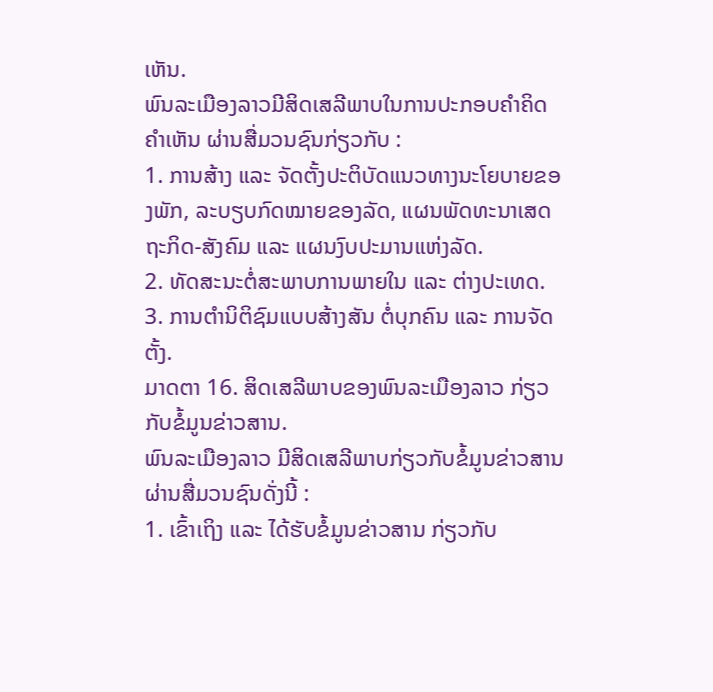ເຫັນ.
ພົນລະເມືອງລາວມີສິດເສລີພາບໃນການປະກອບຄຳຄິດຄຳເຫັນ ຜ່ານສື່ມວນຊົນກ່ຽວກັບ :
1. ການສ້າງ ແລະ ຈັດຕັ້ງປະຕິບັດແນວທາງນະໂຍບາຍຂອງພັກ, ລະບຽບກົດໝາຍຂອງລັດ, ແຜນພັດທະນາເສດຖະກິດ-ສັງຄົມ ແລະ ແຜນງົບປະມານແຫ່ງລັດ.
2. ທັດສະນະຕໍ່ສະພາບການພາຍໃນ ແລະ ຕ່າງປະເທດ.
3. ການຕຳນິຕິຊົມແບບສ້າງສັນ ຕໍ່ບຸກຄົນ ແລະ ການຈັດຕັ້ງ.
ມາດຕາ 16. ສິດເສລີພາບຂອງພົນລະເມືອງລາວ ກ່ຽວກັບຂໍ້ມູນຂ່າວສານ.
ພົນລະເມືອງລາວ ມີສິດເສລີພາບກ່ຽວກັບຂໍ້ມູນຂ່າວສານຜ່ານສື່ມວນຊົນດັ່ງນີ້ :
1. ເຂົ້າເຖິງ ແລະ ໄດ້ຮັບຂໍ້ມູນຂ່າວສານ ກ່ຽວກັບ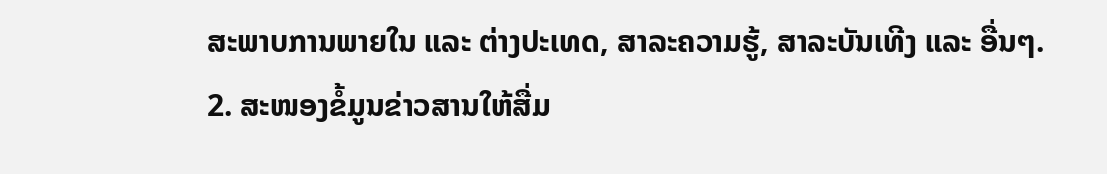ສະພາບການພາຍໃນ ແລະ ຕ່າງປະເທດ, ສາລະຄວາມຮູ້, ສາລະບັນເທີງ ແລະ ອື່ນໆ.
2. ສະໜອງຂໍ້ມູນຂ່າວສານໃຫ້ສື່ມ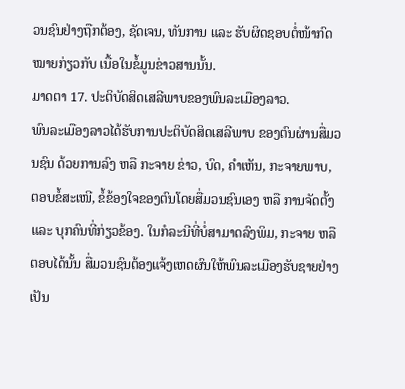ວນຊົນຢ່າງຖືກຕ້ອງ, ຊັດເຈນ, ທັນການ ແລະ ຮັບຜິດຊອບຕໍ່ໜ້າກົດໝາຍກ່ຽວກັບ ເນື້ອໃນຂໍ້ມູນຂ່າວສານນັ້ນ.
ມາດຕາ 17. ປະຕິບັດສິດເສລີພາບຂອງພົນລະເມືອງລາວ.
ພົນລະເມືອງລາວໄດ້ຮັບການປະຕິບັດສິດເສລີພາບ ຂອງຕົນຜ່ານສື່ມວນຊົນ ດ້ວຍການລົງ ຫລື ກະຈາຍ ຂ່າວ, ບົດ, ຄຳເຫັນ, ກະຈາຍພາບ, ຕອບຂໍ້ສະເໜີ, ຂໍ້ຂ້ອງໃຈຂອງຕົນໂດຍສື່ມວນຊົນເອງ ຫລື ການຈັດຕັ້ງ ແລະ ບຸກຄົນທີ່ກ່ຽວຂ້ອງ. ໃນກໍລະນີທີ່ບໍ່ສາມາດລົງພິມ, ກະຈາຍ ຫລື ຕອບໄດ້ນັ້ນ ສື່ມວນຊົນຕ້ອງແຈ້ງເຫດຜົນໃຫ້ພົນລະເມືອງຮັບຊາຍຢ່າງເປັນ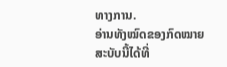ທາງການ.
ອ່ານທັງໝົດຂອງກົດໝາຍສະບັບນີ້ໄດ້ທີ່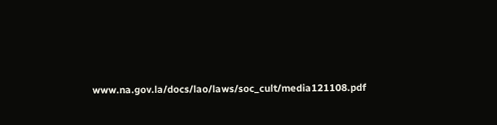www.na.gov.la/docs/lao/laws/soc_cult/media121108.pdf